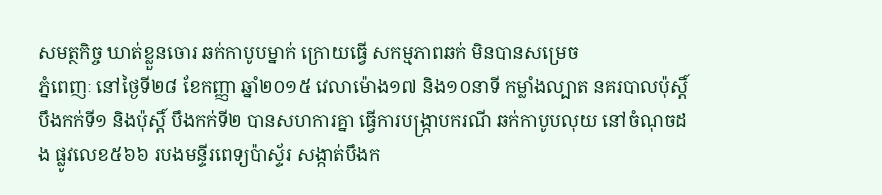សមត្ថកិច្ច ឃាត់ខ្លួនចោរ ឆក់កាបូបម្នាក់ ក្រោយធ្វើ សកម្មភាពឆក់ មិនបានសម្រេច
ភ្នំពេញៈ នៅថ្ងៃទី២៨ ខែកញ្ញា ឆ្នាំ២០១៥ វេលាម៉ោង១៧ និង១០នាទី កម្លាំងល្បាត នគរបាលប៉ុស្តិ៍ បឹងកក់ទី១ និងប៉ុស្តិ៍ បឹងកក់ទី២ បានសហការគ្នា ធ្វើការបង្រ្កាបករណី ឆក់កាបូបលុយ នៅចំណុចដង ផ្លូវលេខ៥៦៦ របងមន្ទីរពេទ្យប៉ាស្ទ័រ សង្កាត់បឹងក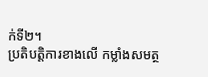ក់ទី២។
ប្រតិបត្តិការខាងលើ កម្លាំងសមត្ថ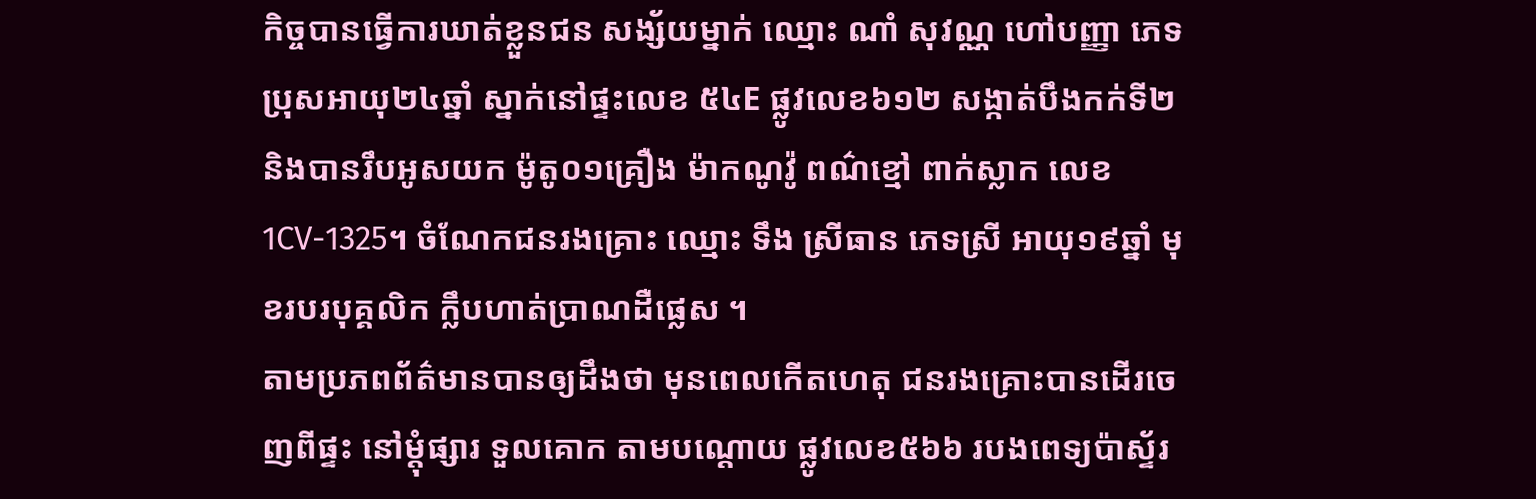កិច្ចបានធ្វើការឃាត់ខ្លួនជន សង្ស័យម្នាក់ ឈ្មោះ ណាំ សុវណ្ណ ហៅបញ្ញា ភេទប្រុសអាយុ២៤ឆ្នាំ ស្នាក់នៅផ្ទះលេខ ៥៤E ផ្លូវលេខ៦១២ សង្កាត់បឹងកក់ទី២ និងបានរឹបអូសយក ម៉ូតូ០១គ្រឿង ម៉ាកណូវ៉ូ ពណ៌ខ្មៅ ពាក់ស្លាក លេខ1CV-1325។ ចំណែកជនរងគ្រោះ ឈ្មោះ ទឹង ស្រីធាន ភេទស្រី អាយុ១៩ឆ្នាំ មុខរបរបុគ្គលិក ក្លឹបហាត់ប្រាណដឺផ្លេស ។
តាមប្រភពព័ត៌មានបានឲ្យដឹងថា មុនពេលកើតហេតុ ជនរងគ្រោះបានដើរចេញពីផ្ទះ នៅម្តុំផ្សារ ទួលគោក តាមបណ្តោយ ផ្លូវលេខ៥៦៦ របងពេទ្យប៉ាស្ទ័រ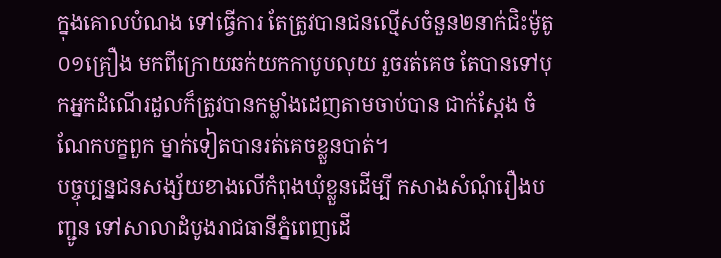ក្នុងគោលបំណង ទៅធ្វើការ តែត្រូវបានជនល្មើសចំនួន២នាក់ជិះម៉ូតូ ០១គ្រឿង មកពីក្រោយឆក់យកកាបូបលុយ រួចរត់គេច តែបានទៅបុកអ្នកដំណើរដួលក៏ត្រូវបានកម្លាំងដេញតាមចាប់បាន ជាក់ស្តែង ចំណែកបក្ខពួក ម្នាក់ទៀតបានរត់គេចខ្លួនបាត់។
បច្ចុប្បន្នជនសង្ស័យខាងលើកំពុងឃុំខ្លួនដើម្បី កសាងសំណុំរឿងបញ្ជូន ទៅសាលាដំបូងរាជធានីភ្នំពេញដើ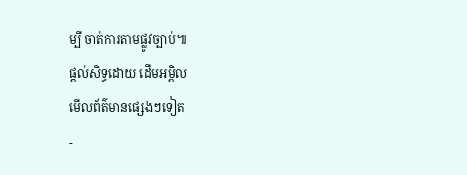ម្បី ចាត់ការតាមផ្លូវច្បាប់៕
ផ្តល់សិទ្ធដោយ ដើមអម្ពិល
មើលព័ត៌មានផ្សេងៗទៀត
-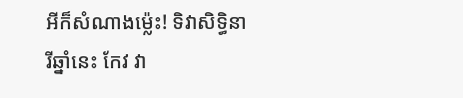អីក៏សំណាងម្ល៉េះ! ទិវាសិទ្ធិនារីឆ្នាំនេះ កែវ វា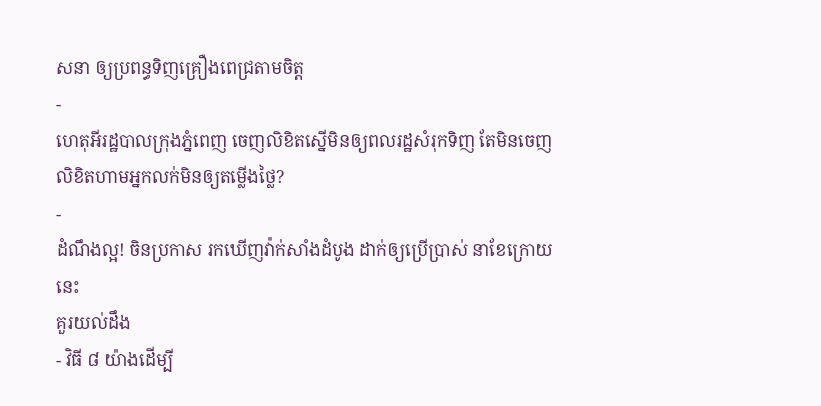សនា ឲ្យប្រពន្ធទិញគ្រឿងពេជ្រតាមចិត្ត
-
ហេតុអីរដ្ឋបាលក្រុងភ្នំពេញ ចេញលិខិតស្នើមិនឲ្យពលរដ្ឋសំរុកទិញ តែមិនចេញលិខិតហាមអ្នកលក់មិនឲ្យតម្លើងថ្លៃ?
-
ដំណឹងល្អ! ចិនប្រកាស រកឃើញវ៉ាក់សាំងដំបូង ដាក់ឲ្យប្រើប្រាស់ នាខែក្រោយនេះ
គួរយល់ដឹង
- វិធី ៨ យ៉ាងដើម្បី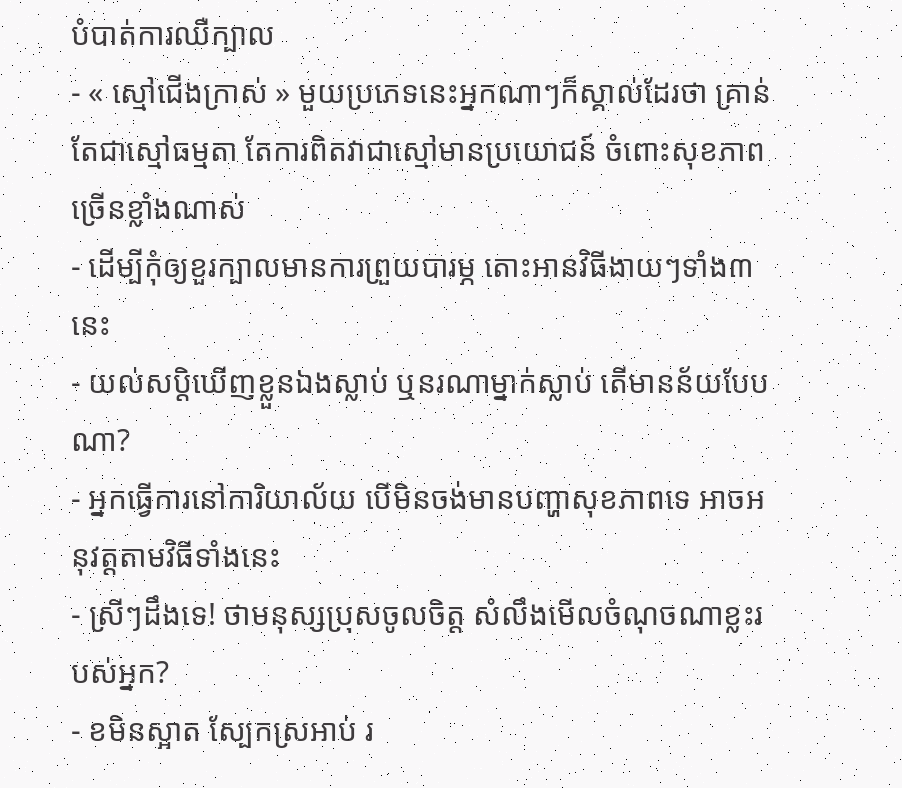បំបាត់ការឈឺក្បាល
- « ស្មៅជើងក្រាស់ » មួយប្រភេទនេះអ្នកណាៗក៏ស្គាល់ដែរថា គ្រាន់តែជាស្មៅធម្មតា តែការពិតវាជាស្មៅមានប្រយោជន៍ ចំពោះសុខភាពច្រើនខ្លាំងណាស់
- ដើម្បីកុំឲ្យខួរក្បាលមានការព្រួយបារម្ភ តោះអានវិធីងាយៗទាំង៣នេះ
- យល់សប្តិឃើញខ្លួនឯងស្លាប់ ឬនរណាម្នាក់ស្លាប់ តើមានន័យបែបណា?
- អ្នកធ្វើការនៅការិយាល័យ បើមិនចង់មានបញ្ហាសុខភាពទេ អាចអនុវត្តតាមវិធីទាំងនេះ
- ស្រីៗដឹងទេ! ថាមនុស្សប្រុសចូលចិត្ត សំលឹងមើលចំណុចណាខ្លះរបស់អ្នក?
- ខមិនស្អាត ស្បែកស្រអាប់ រ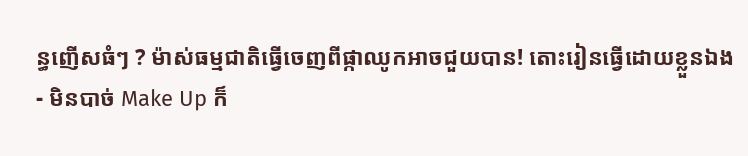ន្ធញើសធំៗ ? ម៉ាស់ធម្មជាតិធ្វើចេញពីផ្កាឈូកអាចជួយបាន! តោះរៀនធ្វើដោយខ្លួនឯង
- មិនបាច់ Make Up ក៏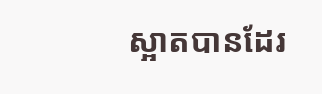ស្អាតបានដែរ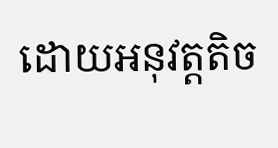ដោយអនុវត្តតិច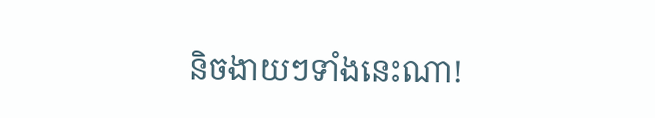និចងាយៗទាំងនេះណា!